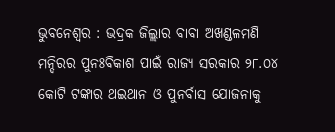ଭୁବନେଶ୍ୱର : ଭଦ୍ରକ ଜିଲ୍ଲାର ବାବା ଅଖଣ୍ଡଳମଣି ମନ୍ଦିରର ପୁନଃବିକାଶ ପାଇଁ ରାଜ୍ୟ ସରକାର ୨୮.୦୪ କୋଟି ଟଙ୍କାର ଥଇଥାନ ଓ ପୁନର୍ବାସ ଯୋଜନାକୁ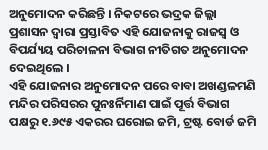ଅନୁମୋଦନ କରିଛନ୍ତି । ନିକଟରେ ଭଦ୍ରକ ଜିଲ୍ଲା ପ୍ରଶାସନ ଦ୍ୱାରା ପ୍ରସ୍ତାବିତ ଏହି ଯୋଜନାକୁ ରାଜସ୍ୱ ଓ ବିପର୍ଯ୍ୟୟ ପରିଚାଳନା ବିଭାଗ ନୀତିଗତ ଅନୁମୋଦନ ଦେଇଥିଲେ ।
ଏହି ଯୋଜନାର ଅନୁମୋଦନ ପରେ ବାବା ଅଖଣ୍ଡଳମଣି ମନ୍ଦିର ପରିସରର ପୁନଃର୍ନିମାଣ ପାଇଁ ପୂର୍ତ୍ତ ବିଭାଗ ପକ୍ଷରୁ ୧.୬୯୫ ଏକରର ଘରୋଇ ଜମି, ଟ୍ରଷ୍ଟ ବୋର୍ଡ ଜମି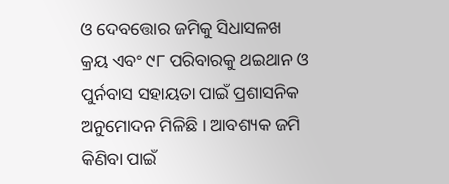ଓ ଦେବତ୍ତୋର ଜମିକୁ ସିଧାସଳଖ କ୍ରୟ ଏବଂ ୯୮ ପରିବାରକୁ ଥଇଥାନ ଓ ପୁର୍ନବାସ ସହାୟତା ପାଇଁ ପ୍ରଶାସନିକ ଅନୁମୋଦନ ମିଳିଛି । ଆବଶ୍ୟକ ଜମି କିଣିବା ପାଇଁ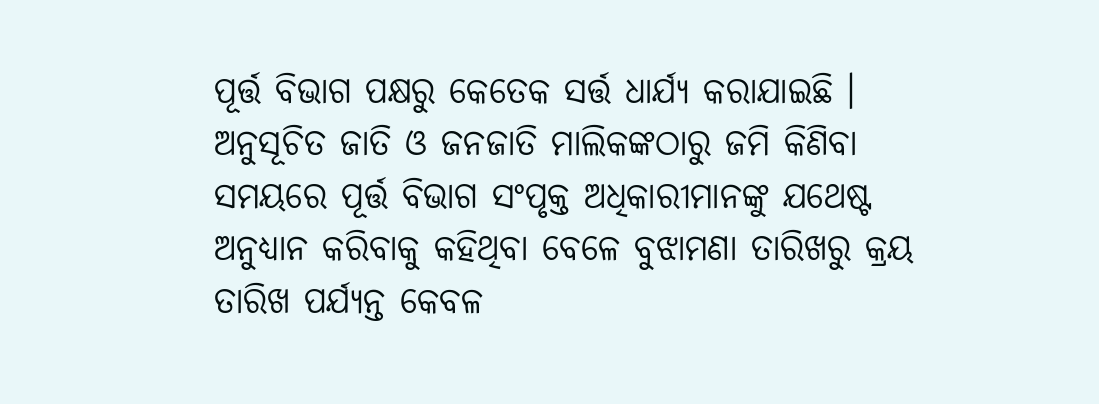ପୂର୍ତ୍ତ ବିଭାଗ ପକ୍ଷରୁ କେତେକ ସର୍ତ୍ତ ଧାର୍ଯ୍ୟ କରାଯାଇଛି ।
ଅନୁସୂଚିତ ଜାତି ଓ ଜନଜାତି ମାଲିକଙ୍କଠାରୁ ଜମି କିଣିବା ସମୟରେ ପୂର୍ତ୍ତ ବିଭାଗ ସଂପୃକ୍ତ ଅଧିକାରୀମାନଙ୍କୁ ଯଥେଷ୍ଟ ଅନୁଧ୍ୟାନ କରିବାକୁ କହିଥିବା ବେଳେ ବୁଝାମଣା ତାରିଖରୁ କ୍ରୟ ତାରିଖ ପର୍ଯ୍ୟନ୍ତ କେବଳ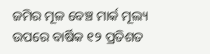ଜମିର ମୂଳ ବେଞ୍ଚ ମାର୍କ ମୂଲ୍ୟ ଉପରେ ବାର୍ଷିକ ୧୨ ପ୍ରତିଶତ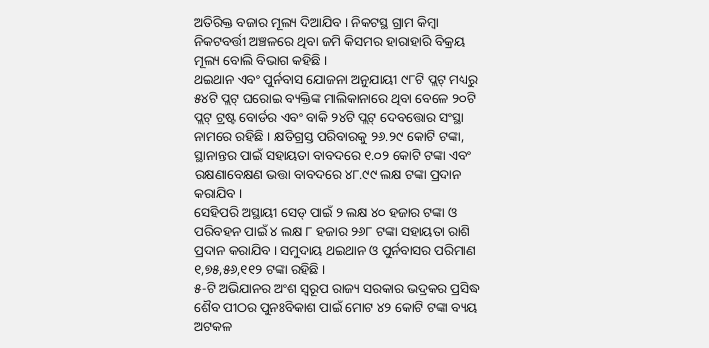ଅତିରିକ୍ତ ବଜାର ମୂଲ୍ୟ ଦିଆଯିବ । ନିକଟସ୍ଥ ଗ୍ରାମ କିମ୍ବା ନିକଟବର୍ତ୍ତୀ ଅଞ୍ଚଳରେ ଥିବା ଜମି କିସମର ହାରାହାରି ବିକ୍ରୟ ମୂଲ୍ୟ ବୋଲି ବିଭାଗ କହିଛି ।
ଥଇଥାନ ଏବଂ ପୁର୍ନବାସ ଯୋଜନା ଅନୁଯାୟୀ ୯୮ଟି ପ୍ଲଟ୍ ମଧ୍ୟରୁ ୫୪ଟି ପ୍ଲଟ୍ ଘରୋଇ ବ୍ୟକ୍ତିଙ୍କ ମାଲିକାନାରେ ଥିବା ବେଳେ ୨୦ଟି ପ୍ଲଟ୍ ଟ୍ରଷ୍ଟ ବୋର୍ଡର ଏବଂ ବାକି ୨୪ଟି ପ୍ଲଟ୍ ଦେବତ୍ତୋର ସଂସ୍ଥା ନାମରେ ରହିଛି । କ୍ଷତିଗ୍ରସ୍ତ ପରିବାରକୁ ୨୬.୨୯ କୋଟି ଟଙ୍କା, ସ୍ଥାନାନ୍ତର ପାଇଁ ସହାୟତା ବାବଦରେ ୧.୦୨ କୋଟି ଟଙ୍କା ଏବଂ ରକ୍ଷଣାବେକ୍ଷଣ ଭତ୍ତା ବାବଦରେ ୪୮.୯୯ ଲକ୍ଷ ଟଙ୍କା ପ୍ରଦାନ କରାଯିବ ।
ସେହିପରି ଅସ୍ଥାୟୀ ସେଡ୍ ପାଇଁ ୨ ଲକ୍ଷ ୪୦ ହଜାର ଟଙ୍କା ଓ ପରିବହନ ପାଇଁ ୪ ଲକ୍ଷ ୮ ହଜାର ୨୬୮ ଟଙ୍କା ସହାୟତା ରାଶି ପ୍ରଦାନ କରାଯିବ । ସମୁଦାୟ ଥଇଥାନ ଓ ପୁର୍ନବାସର ପରିମାଣ ୧,୭୫,୫୬,୧୧୨ ଟଙ୍କା ରହିଛି ।
୫-ଟି ଅଭିଯାନର ଅଂଶ ସ୍ୱରୂପ ରାଜ୍ୟ ସରକାର ଭଦ୍ରକର ପ୍ରସିଦ୍ଧ ଶୈବ ପୀଠର ପୁନଃବିକାଶ ପାଇଁ ମୋଟ ୪୨ କୋଟି ଟଙ୍କା ବ୍ୟୟ ଅଟକଳ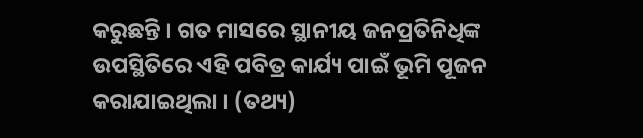କରୁଛନ୍ତି । ଗତ ମାସରେ ସ୍ଥାନୀୟ ଜନପ୍ରତିନିଧିଙ୍କ ଉପସ୍ଥିତିରେ ଏହି ପବିତ୍ର କାର୍ଯ୍ୟ ପାଇଁ ଭୂମି ପୂଜନ କରାଯାଇଥିଲା । (ତଥ୍ୟ)